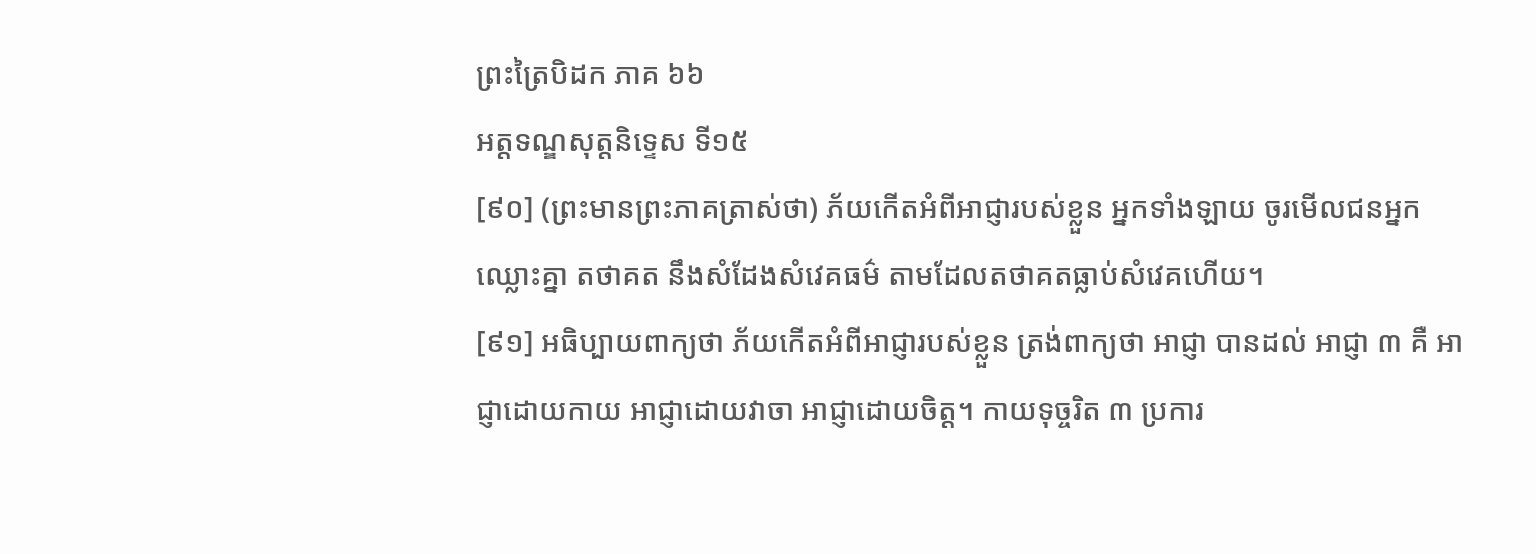ព្រះត្រៃបិដក ភាគ ៦៦
អត្តទណ្ឌសុត្តនិទ្ទេស ទី១៥
[៩០] (ព្រះមានព្រះភាគត្រាស់ថា) ភ័យកើតអំពីអាជ្ញារបស់ខ្លួន អ្នកទាំងឡាយ ចូរមើលជនអ្នកឈ្លោះគ្នា តថាគត នឹងសំដែងសំវេគធម៌ តាមដែលតថាគតធ្លាប់សំវេគហើយ។
[៩១] អធិប្បាយពាក្យថា ភ័យកើតអំពីអាជ្ញារបស់ខ្លួន ត្រង់ពាក្យថា អាជ្ញា បានដល់ អាជ្ញា ៣ គឺ អាជ្ញាដោយកាយ អាជ្ញាដោយវាចា អាជ្ញាដោយចិត្ត។ កាយទុច្ចរិត ៣ ប្រការ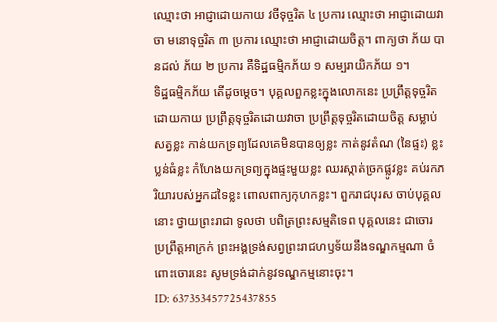ឈ្មោះថា អាជ្ញាដោយកាយ វចីទុច្ចរិត ៤ ប្រការ ឈ្មោះថា អាជ្ញាដោយវាចា មនោទុច្ចរិត ៣ ប្រការ ឈ្មោះថា អាជ្ញាដោយចិត្ត។ ពាក្យថា ភ័យ បានដល់ ភ័យ ២ ប្រការ គឺទិដ្ឋធម្មិកភ័យ ១ សម្បរាយិកភ័យ ១។
ទិដ្ឋធម្មិកភ័យ តើដូចម្តេច។ បុគ្គលពួកខ្លះក្នុងលោកនេះ ប្រព្រឹត្តទុច្ចរិតដោយកាយ ប្រព្រឹត្តទុច្ចរិតដោយវាចា ប្រព្រឹត្តទុច្ចរិតដោយចិត្ត សម្លាប់សត្វខ្លះ កាន់យកទ្រព្យដែលគេមិនបានឲ្យខ្លះ កាត់នូវតំណ (នៃផ្ទះ) ខ្លះ ប្លន់ធំខ្លះ កំហែងយកទ្រព្យក្នុងផ្ទះមួយខ្លះ ឈរស្កាត់ច្រកផ្លូវខ្លះ គប់រកភរិយារបស់អ្នកដទៃខ្លះ ពោលពាក្យកុហកខ្លះ។ ពួករាជបុរស ចាប់បុគ្គលនោះ ថ្វាយព្រះរាជា ទូលថា បពិត្រព្រះសម្មតិទេព បុគ្គលនេះ ជាចោរ ប្រព្រឹត្តអាក្រក់ ព្រះអង្គទ្រង់សព្វព្រះរាជហឫទ័យនឹងទណ្ឌកម្មណា ចំពោះចោរនេះ សូមទ្រង់ដាក់នូវទណ្ឌកម្មនោះចុះ។
ID: 637353457725437855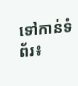ទៅកាន់ទំព័រ៖